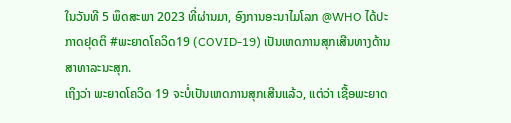ໃນວັນທີ 5 ພຶດສະພາ 2023 ທີ່ຜ່ານມາ, ອົງການອະນາໄມໂລກ @WHO ໄດ້ປະກາດຢຸດຕິ #ພະຍາດໂຄວິດ19 (COVID-19) ເປັນເຫດການສຸກເສີນທາງດ້ານສາທາລະນະສຸກ.
ເຖິງວ່າ ພະຍາດໂຄວິດ 19 ຈະບໍ່ເປັນເຫດການສຸກເສີນແລ້ວ, ແຕ່ວ່າ ເຊື້ອພະຍາດ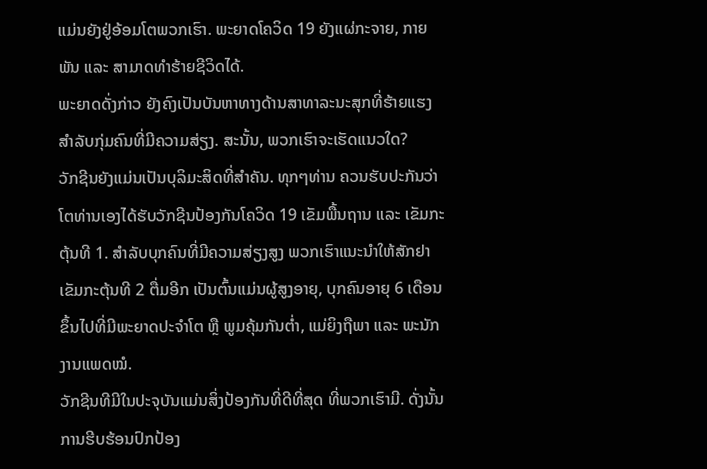ແມ່ນຍັງຢູ່ອ້ອມໂຕພວກເຮົາ. ພະຍາດໂຄວິດ 19 ຍັງແຜ່ກະຈາຍ, ກາຍພັນ ແລະ ສາມາດທຳຮ້າຍຊີວິດໄດ້.
ພະຍາດດັ່ງກ່າວ ຍັງຄົງເປັນບັນຫາທາງດ້ານສາທາລະນະສຸກທີ່ຮ້າຍແຮງ ສຳລັບກຸ່ມຄົນທີ່ມີຄວາມສ່ຽງ. ສະນັ້ນ, ພວກເຮົາຈະເຮັດແນວໃດ?
ວັກຊີນຍັງແມ່ນເປັນບຸລິມະສິດທີ່ສຳຄັນ. ທຸກໆທ່ານ ຄວນຮັບປະກັນວ່າໂຕທ່ານເອງໄດ້ຮັບວັກຊີນປ້ອງກັນໂຄວິດ 19 ເຂັມພື້ນຖານ ແລະ ເຂັມກະຕຸ້ນທີ 1. ສຳລັບບຸກຄົນທີ່ມີຄວາມສ່ຽງສູງ ພວກເຮົາແນະນຳໃຫ້ສັກຢາເຂັມກະຕຸ້ນທີ 2 ຕື່ມອີກ ເປັນຕົ້ນແມ່ນຜູ້ສູງອາຍຸ, ບຸກຄົນອາຍຸ 6 ເດືອນຂຶ້ນໄປທີ່ມີພະຍາດປະຈຳໂຕ ຫຼື ພູມຄຸ້ມກັນຕ່ຳ, ແມ່ຍິງຖືພາ ແລະ ພະນັກງານແພດໝໍ.
ວັກຊີນທີມີໃນປະຈຸບັນແມ່ນສິ່ງປ້ອງກັນທີ່ດີທີ່ສຸດ ທີ່ພວກເຮົາມີ. ດັ່ງນັ້ນ ການຮີບຮ້ອນປົກປ້ອງ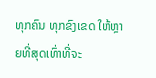ທຸກຄົນ ທຸກຂົງເຂດ ໃຫ້ຫຼາຍທີ່ສຸດເທົ່າທີ່ຈະ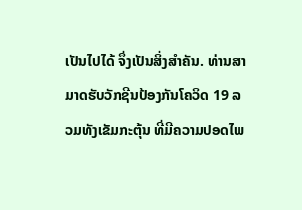ເປັນໄປໄດ້ ຈຶ່ງເປັນສິ່ງສຳຄັນ. ທ່ານສາມາດຮັບວັກຊີນປ້ອງກັນໂຄວິດ 19 ລວມທັງເຂັມກະຕຸ້ນ ທີ່ມີຄວາມປອດໄພ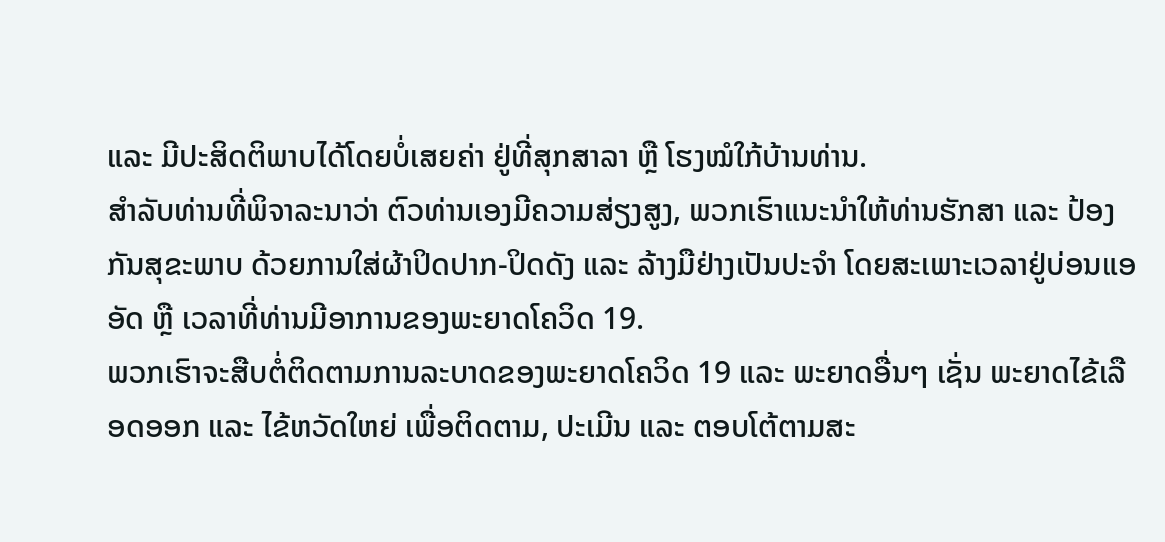ແລະ ມີປະສິດຕິພາບໄດ້ໂດຍບໍ່ເສຍຄ່າ ຢູ່ທີ່ສຸກສາລາ ຫຼື ໂຮງໝໍໃກ້ບ້ານທ່ານ.
ສຳລັບທ່ານທີ່ພິຈາລະນາວ່າ ຕົວທ່ານເອງມີຄວາມສ່ຽງສູງ, ພວກເຮົາແນະນຳໃຫ້ທ່ານຮັກສາ ແລະ ປ້ອງກັນສຸຂະພາບ ດ້ວຍການໃສ່ຜ້າປິດປາກ-ປິດດັງ ແລະ ລ້າງມືຢ່າງເປັນປະຈຳ ໂດຍສະເພາະເວລາຢູ່ບ່ອນແອອັດ ຫຼື ເວລາທີ່ທ່ານມີອາການຂອງພະຍາດໂຄວິດ 19.
ພວກເຮົາຈະສືບຕໍ່ຕິດຕາມການລະບາດຂອງພະຍາດໂຄວິດ 19 ແລະ ພະຍາດອື່ນໆ ເຊັ່ນ ພະຍາດໄຂ້ເລືອດອອກ ແລະ ໄຂ້ຫວັດໃຫຍ່ ເພື່ອຕິດຕາມ, ປະເມີນ ແລະ ຕອບໂຕ້ຕາມສະ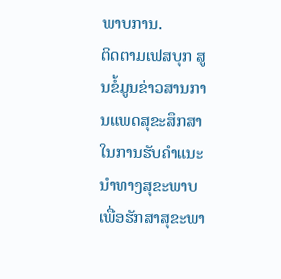ພາບການ.
ຕິດຕາມເຟສບຸກ ສູນຂໍ້ມູນຂ່າວສານການແພດສຸຂະສຶກສາ ໃນການຮັບຄຳແນະນຳທາງສຸຂະພາບ ເພື່ອຮັກສາສຸຂະພາ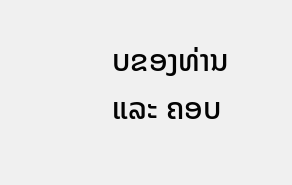ບຂອງທ່ານ ແລະ ຄອບ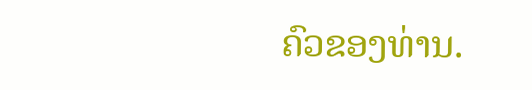ຄົວຂອງທ່ານ.